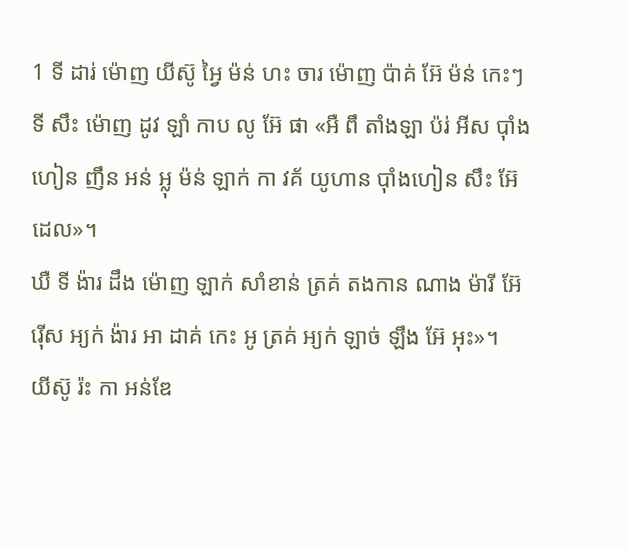1 ទី ដារ់ ម៉ោញ យីស៊ូ អ្វៃ ម៉ន់ ហះ ចារ ម៉ោញ ប៉ាគ់ អ៊ែ ម៉ន់ កេះៗ ទី សឹះ ម៉ោញ ដូវ ឡាំ កាប លូ អ៊ែ ផា «អឺ ពឹ តាំងឡា ប៉រ់ អីស ប៉ាំងហៀន ញឹន អន់ អ្លុ ម៉ន់ ឡាក់ កា វគ័ យូហាន ប៉ាំងហៀន សឹះ អ៊ែ ដេល»។
ឃឺ ទី ង៉ារ ដឹង ម៉ោញ ឡាក់ សាំខាន់ ត្រគ់ តងកាន ណាង ម៉ារី អ៊ែ រ៉ើស អ្យក់ ង៉ារ អា ដាគ់ កេះ អូ ត្រគ់ អ្យក់ ឡាច់ ឡឹង អ៊ែ អុះ»។
យីស៊ូ រ៉ះ កា អន់ឌែ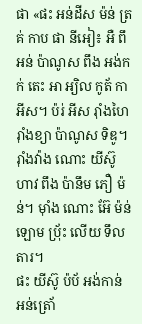ផា «ផះ អន់ដីស ម៉ន់ ត្រគ់ កាប ផា នីអៀ៖ អឺ ពឹ អន់ ប៉ាណូស ពឹង អង់កក់ តេះ អា អ្យិល កូត័ កា អីស។ ប៉រ់ អីស រ៉ាំងហៃ រ៉ាំងខ្យា ប៉ាណូស ទិឌូ។
រ៉ាំងវ៉ាង ណោះ យីស៊ូ ហាវ ពឹង ប៉ានឹម ភឿ ម៉ន់។ ម៉ាំង ណោះ អ៊ែ ម៉ន់ ឡោម ប៉្រ័ះ លើយ ទឹល តារ។
ផះ យីស៊ូ ប៉ប័ អង់កាន់ អន់ត្រោ័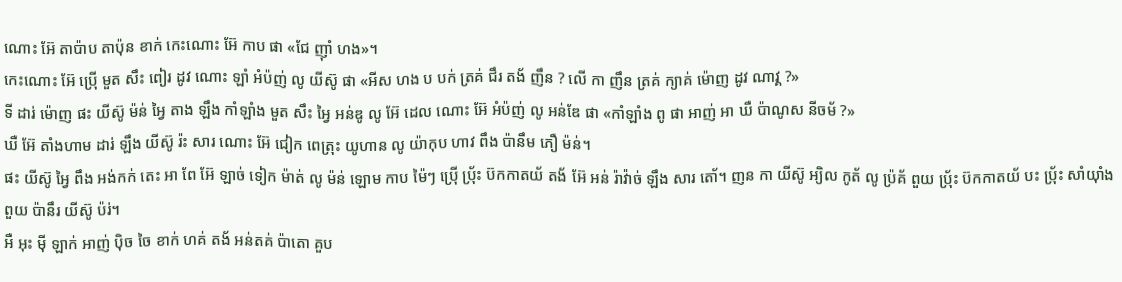ណោះ អ៊ែ តាប៉ាប តាប៉ុន ខាក់ កេះណោះ អ៊ែ កាប ផា «ជែ ញ៉ាំ ហង»។
កេះណោះ អ៊ែ ប៉្រើ មួត សឹះ ពៀរ ដូវ ណោះ ឡាំ អំប៉ញ់ លូ យីស៊ូ ផា «អីស ហង ប បក់ ត្រគ់ ជឹរ តង័ ញឹន ? លើ កា ញឹន ត្រគ់ ក្យាគ់ ម៉ោញ ដូវ ណាវ្គ ?»
ទី ដារ់ ម៉ោញ ផះ យីស៊ូ ម៉ន់ អ្វៃ តាង ឡឹង កាំឡាំង មួត សឹះ អ្វៃ អន់ឌូ លូ អ៊ែ ដេល ណោះ អ៊ែ អំប៉ញ់ លូ អន់ឌែ ផា «កាំឡាំង ពូ ផា អាញ់ អា ឃឺ ប៉ាណូស នីចម័ ?»
ឃឺ អ៊ែ តាំងហាម ដារ់ ឡឹង យីស៊ូ រ៉ះ សារ ណោះ អ៊ែ ជៀក ពេត្រុះ យូហាន លូ យ៉ាកុប ហាវ ពឹង ប៉ានឹម ភឿ ម៉ន់។
ផះ យីស៊ូ អ្វៃ ពឹង អង់កក់ តេះ អា ពែ អ៊ែ ឡាច់ ទៀក ម៉ាត់ លូ ម៉ន់ ឡោម កាប ម៉ៃៗ ប៉្រើ ប៉្រ័ះ ប៊កកាតយ័ តង័ អ៊ែ អន់ រ៉ាវ៉ាច់ ឡឹង សារ តោ័។ ញន កា យីស៊ូ អ្យិល កូត័ លូ ប៉្រគ័ ពួយ ប៉្រ័ះ ប៊កកាតយ័ បះ ប៉្រ័ះ សាំយ៉ាំង ពួយ ប៉ានឹរ យីស៊ូ ប៉រ់។
អឺ អុះ ម៉ី ឡាក់ អាញ់ ប៉ិច ចៃ ខាក់ ហគ់ តង័ អន់តគ់ ប៉ាតោ គួប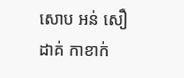សោប អន់ សឿ ដាគ់ កាខាក់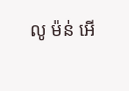លូ ម៉ន់ អើ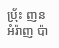ប៉្រ័ះ ញន អំរ៉ាញ ប៉ា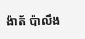ង៉ាត័ ប៉ាលឹង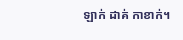ឡាក់ ដាគ់ កាខាក់។